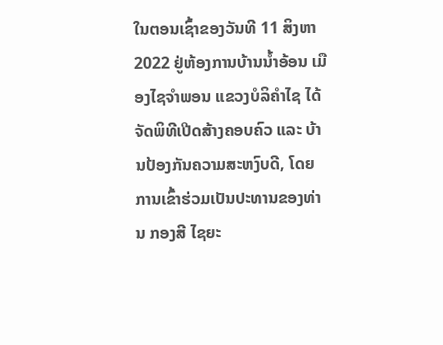ໃນຕອນເຊົ້າຂອງວັນທີ 11 ສິງຫາ 2022 ຢູ່ຫ້ອງການບ້ານນ້ຳອ້ອນ ເມືອງໄຊຈຳພອນ ແຂວງບໍລິຄຳໄຊ ໄດ້ຈັດພິທີເປີດສ້າງຄອບຄົວ ແລະ ບ້ານປ້ອງກັນຄວາມສະຫງົບດີ, ໂດຍການເຂົ້າຮ່ວມເປັນປະທານຂອງທ່ານ ກອງສີ ໄຊຍະ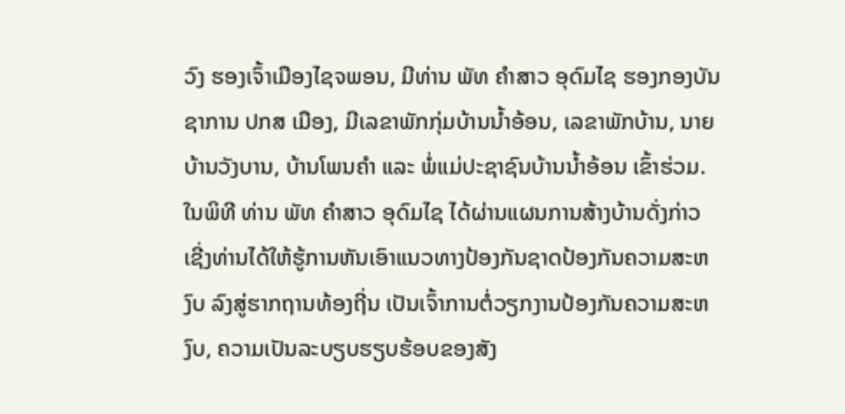ວົງ ຮອງເຈົ້າເມືອງໄຊຈພອນ, ມີທ່ານ ພັທ ຄຳສາວ ອຸດົມໄຊ ຮອງກອງບັນຊາການ ປກສ ເມືອງ, ມີເລຂາພັກກຸ່ມບ້ານນ້ຳອ້ອນ, ເລຂາພັກບ້ານ, ນາຍບ້ານວັງບານ, ບ້ານໂພນຄຳ ແລະ ພໍ່ແມ່ປະຊາຊົນບ້ານນ້ຳອ້ອນ ເຂົ້າຮ່ວມ.
ໃນພິທີ ທ່ານ ພັທ ຄໍາສາວ ອຸດົມໄຊ ໄດ້ຜ່ານແຜນການສ້າງບ້ານດັ່ງກ່າວ ເຊີ່ງທ່ານໄດ້ໃຫ້ຮູ້ການຫັນເອົາແນວທາງປ້ອງກັນຊາດປ້ອງກັນຄວາມສະຫງົບ ລົງສູ່ຮາກຖານທ້ອງຖີ່ນ ເປັນເຈົ້າການຕໍ່ວຽກງານປ້ອງກັນຄວາມສະຫງົບ, ຄວາມເປັນລະບຽບຮຽບຮ້ອບຂອງສັງ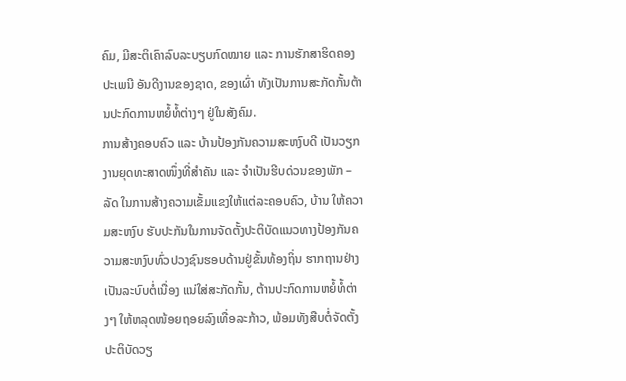ຄົມ, ມີສະຕິເຄົາລົບລະບຽບກົດໝາຍ ແລະ ການຮັກສາຮິດຄອງປະເພນີ ອັນດີງານຂອງຊາດ, ຂອງເຜົ່າ ທັງເປັນການສະກັດກັ້ນຕ້ານປະກົດການຫຍໍ້ທໍ້ຕ່າງໆ ຢູ່ໃນສັງຄົມ.
ການສ້າງຄອບຄົວ ແລະ ບ້ານປ້ອງກັນຄວາມສະຫງົບດີ ເປັນວຽກງານຍຸດທະສາດໜຶ່ງທີ່ສຳຄັນ ແລະ ຈຳເປັນຮີບດ່ວນຂອງພັກ – ລັດ ໃນການສ້າງຄວາມເຂັ້ມແຂງໃຫ້ແຕ່ລະຄອບຄົວ, ບ້ານ ໃຫ້ຄວາມສະຫງົບ ຮັບປະກັນໃນການຈັດຕັ້ງປະຕິບັດແນວທາງປ້ອງກັນຄວາມສະຫງົບທົ່ວປວງຊົນຮອບດ້ານຢູ່ຂັ້ນທ້ອງຖິ່ນ ຮາກຖານຢ່າງເປັນລະບົບຕໍ່ເນື່ອງ ແນ່ໃສ່ສະກັດກັ້ນ, ຕ້ານປະກົດການຫຍໍ້ທໍ້ຕ່າງໆ ໃຫ້ຫລຸດໜ້ອຍຖອຍລົງເທື່ອລະກ້າວ, ພ້ອມທັງສືບຕໍ່ຈັດຕັ້ງປະຕິບັດວຽ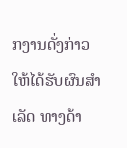ກງານດັ່ງກ່າວໃຫ້ໄດ້ຮັບຜົນສໍາເລັດ ທາງດ້າ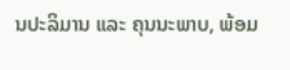ນປະລິມານ ແລະ ຄຸນນະພາບ, ພ້ອມ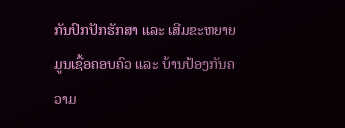ກັນປົກປັກຮັກສາ ແລະ ເສີມຂະຫຍາຍມູນເຊື້ອຄອບຄົວ ແລະ ບ້ານປ້ອງກັນຄວາມ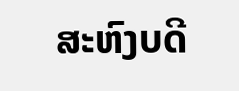ສະຫົງບດີ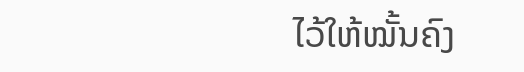ໄວ້ໃຫ້ໝັ້ນຄົງ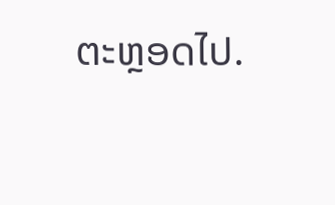ຕະຫຼອດໄປ.